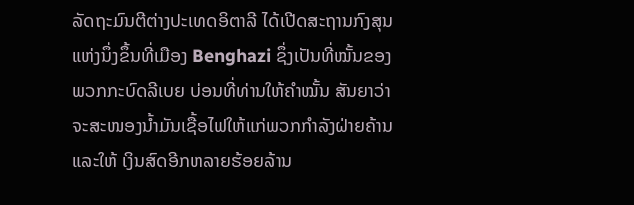ລັດຖະມົນຕີຕ່າງປະເທດອິຕາລີ ໄດ້ເປີດສະຖານກົງສຸນ ແຫ່ງນຶ່ງຂຶ້ນທີ່ເມືອງ Benghazi ຊຶ່ງເປັນທີ່ໝັ້ນຂອງ ພວກກະບົດລີເບຍ ບ່ອນທີ່ທ່ານໃຫ້ຄໍາໝັ້ນ ສັນຍາວ່າ ຈະສະໜອງນໍ້າມັນເຊື້ອໄຟໃຫ້ແກ່ພວກກໍາລັງຝ່າຍຄ້ານ ແລະໃຫ້ ເງິນສົດອີກຫລາຍຮ້ອຍລ້ານ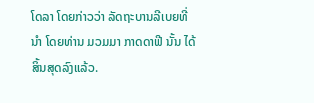ໂດລາ ໂດຍກ່າວວ່າ ລັດຖະບານລີເບຍທີ່ນໍາ ໂດຍທ່ານ ມວມມາ ກາດດາຟີ ນັ້ນ ໄດ້ສິ້ນສຸດລົງແລ້ວ.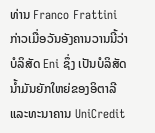ທ່ານ Franco Frattini ກ່າວເມື່ອວັນອັງຄານວານນີ້ວ່າ ບໍລິສັດ Eni ຊຶ່ງ ເປັນບໍລິສັດນໍ້າມັນຍັກໃຫຍ່ຂອງອິຕາລີ ແລະທະນາຄານ UniCredit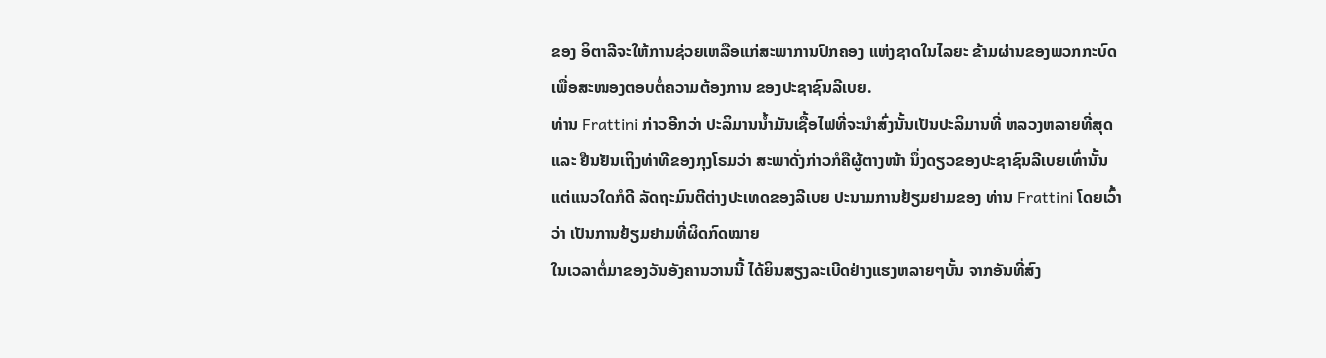ຂອງ ອິຕາລີຈະໃຫ້ການຊ່ວຍເຫລືອແກ່ສະພາການປົກຄອງ ແຫ່ງຊາດໃນໄລຍະ ຂ້າມຜ່ານຂອງພວກກະບົດເພື່ອສະໜອງຕອບຕໍ່ຄວາມຕ້ອງການ ຂອງປະຊາຊົນລີເບຍ.
ທ່ານ Frattini ກ່າວອີກວ່າ ປະລິມານນໍ້າມັນເຊື້ອໄຟທີ່ຈະນໍາສົ່ງນັ້ນເປັນປະລິມານທີ່ ຫລວງຫລາຍທີ່ສຸດ ແລະ ຢືນຢັນເຖິງທ່າທີຂອງກຸງໂຣມວ່າ ສະພາດັ່ງກ່າວກໍຄືຜູ້ຕາງໜ້າ ນຶ່ງດຽວຂອງປະຊາຊົນລີເບຍເທົ່ານັ້ນ ແຕ່ແນວໃດກໍດີ ລັດຖະມົນຕີຕ່າງປະເທດຂອງລີເບຍ ປະນາມການຢ້ຽມຢາມຂອງ ທ່ານ Frattini ໂດຍເວົ້າວ່າ ເປັນການຢ້ຽມຢາມທີ່ຜິດກົດໝາຍ
ໃນເວລາຕໍ່ມາຂອງວັນອັງຄານວານນີ້ ໄດ້ຍິນສຽງລະເບີດຢ່າງແຮງຫລາຍໆບັ້ນ ຈາກອັນທີ່ສົງ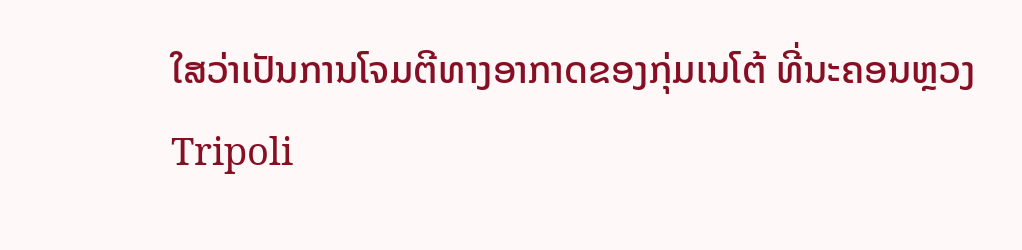ໃສວ່າເປັນການໂຈມຕີທາງອາກາດຂອງກຸ່ມເນໂຕ້ ທີ່ນະຄອນຫຼວງ Tripoli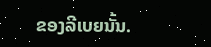ຂອງລີເບຍນັ້ນ.